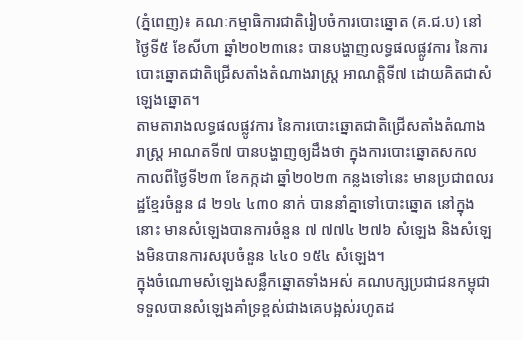(ភ្នំពេញ)៖ គណៈកម្មាធិការជាតិរៀបចំការបោះឆ្នោត (គ.ជ.ប) នៅថ្ងៃទី៥ ខែសីហា ឆ្នាំ២០២៣នេះ បានបង្ហាញលទ្ធផលផ្លូវការ នៃការបោះឆ្នោតជាតិជ្រើសតាំងតំណាងរាស្ត្រ អាណត្តិទី៧ ដោយគិតជាសំឡេងឆ្នោត។
តាមតារាងលទ្ធផលផ្លូវការ នៃការបោះឆ្នោតជាតិជ្រើសតាំងតំណាងរាស្ត្រ អាណតទី៧ បានបង្ហាញឲ្យដឹងថា ក្នុងការបោះឆ្នោតសកល កាលពីថ្ងៃទី២៣ ខែកក្កដា ឆ្នាំ២០២៣ កន្លងទៅនេះ មានប្រជាពលរដ្ឋខ្មែរចំនួន ៨ ២១៤ ៤៣០ នាក់ បាននាំគ្នាទៅបោះឆ្នោត នៅក្នុងនោះ មានសំឡេងបានការចំនួន ៧ ៧៧៤ ២៧៦ សំឡេង និងសំឡេងមិនបានការសរុបចំនួន ៤៤០ ១៥៤ សំឡេង។
ក្នុងចំណោមសំឡេងសន្លឹកឆ្នោតទាំងអស់ គណបក្សប្រជាជនកម្ពុជាទទួលបានសំឡេងគាំទ្រខ្ពស់ជាងគេបង្អស់រហូតដ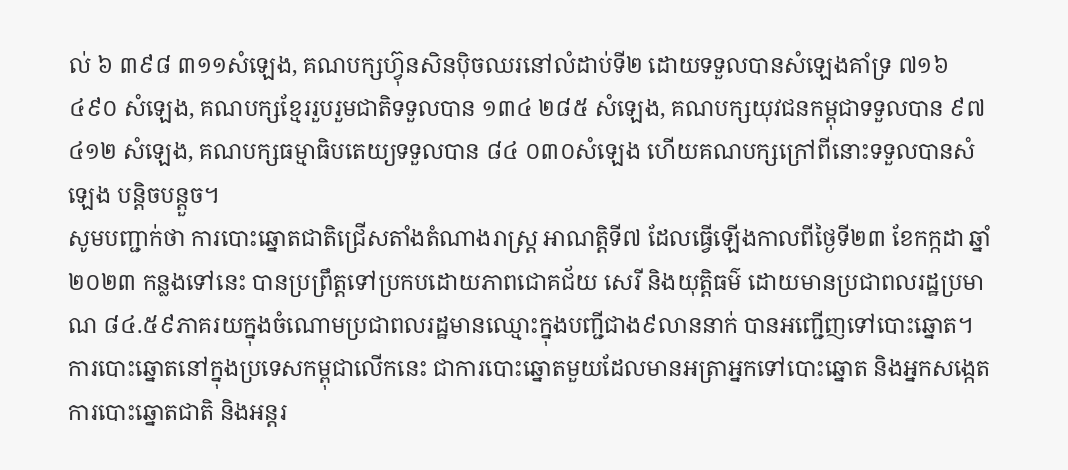ល់ ៦ ៣៩៨ ៣១១សំឡេង, គណបក្សហ្វ៊ុនសិនប៉ិចឈរនៅលំដាប់ទី២ ដោយទទួលបានសំឡេងគាំទ្រ ៧១៦ ៤៩០ សំឡេង, គណបក្សខ្មែររួបរួមជាតិទទួលបាន ១៣៤ ២៨៥ សំឡេង, គណបក្សយុវជនកម្ពុជាទទួលបាន ៩៧ ៤១២ សំឡេង, គណបក្សធម្មាធិបតេយ្យទទួលបាន ៨៤ ០៣០សំឡេង ហើយគណបក្សក្រៅពីនោះទទួលបានសំឡេង បន្តិចបន្តួច។
សូមបញ្ជាក់ថា ការបោះឆ្នោតជាតិជ្រើសតាំងតំណាងរាស្ត្រ អាណត្តិទី៧ ដែលធ្វើឡើងកាលពីថ្ងៃទី២៣ ខែកក្កដា ឆ្នាំ២០២៣ កន្លងទៅនេះ បានប្រព្រឹត្តទៅប្រកបដោយភាពជោគជ័យ សេរី និងយុត្តិធម៌ ដោយមានប្រជាពលរដ្ឋប្រមាណ ៨៤.៥៩ភាគរយក្នុងចំណោមប្រជាពលរដ្ឋមានឈ្មោះក្នុងបញ្ជីជាង៩លាននាក់ បានអញ្ជើញទៅបោះឆ្នោត។
ការបោះឆ្នោតនៅក្នុងប្រទេសកម្ពុជាលើកនេះ ជាការបោះឆ្នោតមួយដែលមានអត្រាអ្នកទៅបោះឆ្នោត និងអ្នកសង្កេតការបោះឆ្នោតជាតិ និងអន្តរ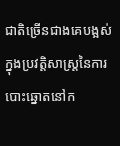ជាតិច្រើនជាងគេបង្អស់ ក្នុងប្រវត្តិសាស្រ្តនៃការបោះឆ្នោតនៅក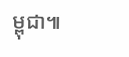ម្ពុជា៕